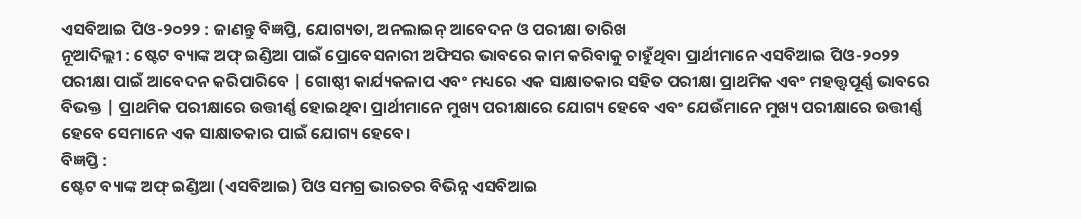ଏସବିଆଇ ପିଓ-୨୦୨୨ : ଜାଣନ୍ତୁ ବିଜ୍ଞପ୍ତି, ଯୋଗ୍ୟତା, ଅନଲାଇନ୍ ଆବେଦନ ଓ ପରୀକ୍ଷା ତାରିଖ
ନୂଆଦିଲ୍ଲୀ : ଷ୍ଟେଟ ବ୍ୟାଙ୍କ ଅଫ୍ ଇଣ୍ଡିଆ ପାଇଁ ପ୍ରୋବେସନାରୀ ଅଫିସର ଭାବରେ କାମ କରିବାକୁ ଚାହୁଁଥିବା ପ୍ରାର୍ଥୀମାନେ ଏସବିଆଇ ପିଓ-୨୦୨୨ ପରୀକ୍ଷା ପାଇଁ ଆବେଦନ କରିପାରିବେ | ଗୋଷ୍ଠୀ କାର୍ଯ୍ୟକଳାପ ଏବଂ ମଧ୍ୟରେ ଏକ ସାକ୍ଷାତକାର ସହିତ ପରୀକ୍ଷା ପ୍ରାଥମିକ ଏବଂ ମହତ୍ତ୍ୱପୂର୍ଣ୍ଣ ଭାବରେ ବିଭକ୍ତ | ପ୍ରାଥମିକ ପରୀକ୍ଷାରେ ଉତ୍ତୀର୍ଣ୍ଣ ହୋଇଥିବା ପ୍ରାର୍ଥୀମାନେ ମୁଖ୍ୟ ପରୀକ୍ଷାରେ ଯୋଗ୍ୟ ହେବେ ଏବଂ ଯେଉଁମାନେ ମୁଖ୍ୟ ପରୀକ୍ଷାରେ ଉତ୍ତୀର୍ଣ୍ଣ ହେବେ ସେମାନେ ଏକ ସାକ୍ଷାତକାର ପାଇଁ ଯୋଗ୍ୟ ହେବେ।
ବିଜ୍ଞପ୍ତି :
ଷ୍ଟେଟ ବ୍ୟାଙ୍କ ଅଫ୍ ଇଣ୍ଡିଆ (ଏସବିଆଇ) ପିଓ ସମଗ୍ର ଭାରତର ବିଭିନ୍ନ ଏସବିଆଇ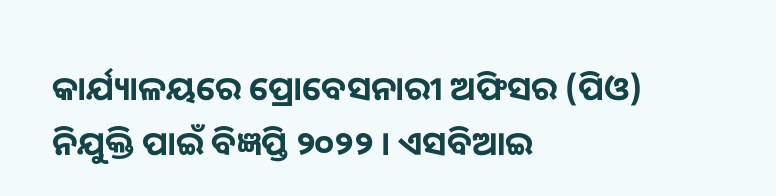କାର୍ଯ୍ୟାଳୟରେ ପ୍ରୋବେସନାରୀ ଅଫିସର (ପିଓ) ନିଯୁକ୍ତି ପାଇଁ ବିଜ୍ଞପ୍ତି ୨୦୨୨ । ଏସବିଆଇ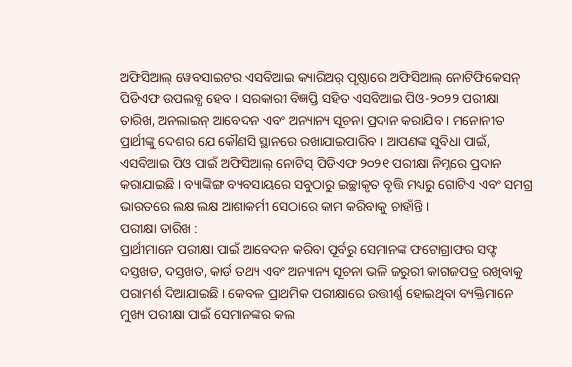ଅଫିସିଆଲ୍ ୱେବସାଇଟର ଏସବିଆଇ କ୍ୟାରିଅର୍ ପୃଷ୍ଠାରେ ଅଫିସିଆଲ୍ ନୋଟିଫିକେସନ୍ ପିଡିଏଫ ଉପଲବ୍ଧ ହେବ । ସରକାରୀ ବିଜ୍ଞପ୍ତି ସହିତ ଏସବିଆଇ ପିଓ-୨୦୨୨ ପରୀକ୍ଷା ତାରିଖ, ଅନଲାଇନ୍ ଆବେଦନ ଏବଂ ଅନ୍ୟାନ୍ୟ ସୂଚନା ପ୍ରଦାନ କରାଯିବ । ମନୋନୀତ ପ୍ରାର୍ଥୀଙ୍କୁ ଦେଶର ଯେ କୌଣସି ସ୍ଥାନରେ ରଖାଯାଇପାରିବ । ଆପଣଙ୍କ ସୁବିଧା ପାଇଁ, ଏସବିଆଇ ପିଓ ପାଇଁ ଅଫିସିଆଲ୍ ନୋଟିସ୍ ପିଡିଏଫ ୨୦୨୧ ପରୀକ୍ଷା ନିମ୍ନରେ ପ୍ରଦାନ କରାଯାଇଛି । ବ୍ୟାଙ୍କିଙ୍ଗ ବ୍ୟବସାୟରେ ସବୁଠାରୁ ଇଚ୍ଛାକୃତ ବୃତ୍ତି ମଧ୍ୟରୁ ଗୋଟିଏ ଏବଂ ସମଗ୍ର ଭାରତରେ ଲକ୍ଷ ଲକ୍ଷ ଆଶାକର୍ମୀ ସେଠାରେ କାମ କରିବାକୁ ଚାହାଁନ୍ତି।
ପରୀକ୍ଷା ତାରିଖ :
ପ୍ରାର୍ଥୀମାନେ ପରୀକ୍ଷା ପାଇଁ ଆବେଦନ କରିବା ପୂର୍ବରୁ ସେମାନଙ୍କ ଫଟୋଗ୍ରାଫର ସଫ୍ଟ ଦସ୍ତଖତ, ଦସ୍ତଖତ, କାର୍ଡ ତଥ୍ୟ ଏବଂ ଅନ୍ୟାନ୍ୟ ସୂଚନା ଭଳି ଜରୁରୀ କାଗଜପତ୍ର ରଖିବାକୁ ପରାମର୍ଶ ଦିଆଯାଇଛି । କେବଳ ପ୍ରାଥମିକ ପରୀକ୍ଷାରେ ଉତ୍ତୀର୍ଣ୍ଣ ହୋଇଥିବା ବ୍ୟକ୍ତିମାନେ ମୁଖ୍ୟ ପରୀକ୍ଷା ପାଇଁ ସେମାନଙ୍କର କଲ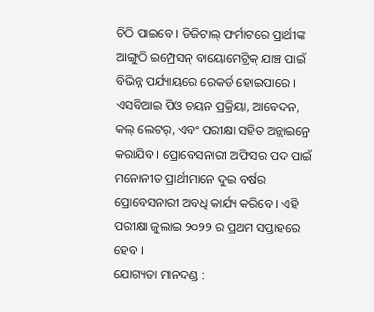ଚିଠି ପାଇବେ । ଡିଜିଟାଲ୍ ଫର୍ମାଟରେ ପ୍ରାର୍ଥୀଙ୍କ ଆଙ୍ଗୁଠି ଇମ୍ପ୍ରେସନ୍ ବାୟୋମେଟ୍ରିକ୍ ଯାଞ୍ଚ ପାଇଁ ବିଭିନ୍ନ ପର୍ଯ୍ୟାୟରେ ରେକର୍ଡ ହୋଇପାରେ । ଏସବିଆଇ ପିଓ ଚୟନ ପ୍ରକ୍ରିୟା, ଆବେଦନ, କଲ୍ ଲେଟର୍, ଏବଂ ପରୀକ୍ଷା ସହିତ ଅନ୍ଲାଇନ୍ରେ କରାଯିବ । ପ୍ରୋବେସନାରୀ ଅଫିସର ପଦ ପାଇଁ ମନୋନୀତ ପ୍ରାର୍ଥୀମାନେ ଦୁଇ ବର୍ଷର ପ୍ରୋବେସନାରୀ ଅବଧି କାର୍ଯ୍ୟ କରିବେ । ଏହି ପରୀକ୍ଷା ଜୁଲାଇ ୨୦୨୨ ର ପ୍ରଥମ ସପ୍ତାହରେ ହେବ ।
ଯୋଗ୍ୟତା ମାନଦଣ୍ଡ :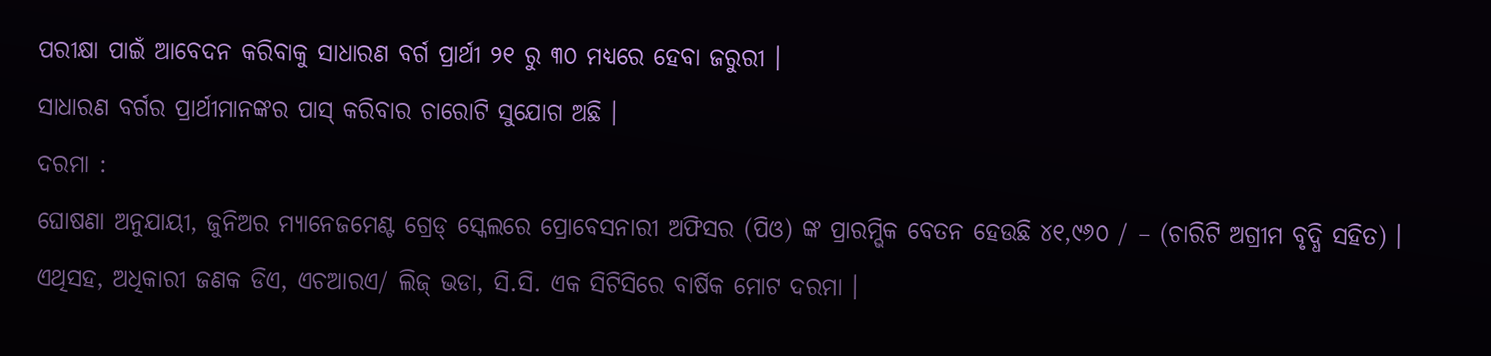ପରୀକ୍ଷା ପାଇଁ ଆବେଦନ କରିବାକୁ ସାଧାରଣ ବର୍ଗ ପ୍ରାର୍ଥୀ ୨୧ ରୁ ୩୦ ମଧ୍ୟରେ ହେବା ଜରୁରୀ ।
ସାଧାରଣ ବର୍ଗର ପ୍ରାର୍ଥୀମାନଙ୍କର ପାସ୍ କରିବାର ଚାରୋଟି ସୁଯୋଗ ଅଛି ।
ଦରମା :
ଘୋଷଣା ଅନୁଯାୟୀ, ଜୁନିଅର ମ୍ୟାନେଜମେଣ୍ଟ ଗ୍ରେଡ୍ ସ୍କେଲରେ ପ୍ରୋବେସନାରୀ ଅଫିସର (ପିଓ) ଙ୍କ ପ୍ରାରମ୍ଭିକ ବେତନ ହେଉଛି ୪୧,୯୬୦ / – (ଚାରିଟି ଅଗ୍ରୀମ ବୃଦ୍ଧି ସହିତ) ।
ଏଥିସହ, ଅଧିକାରୀ ଜଣକ ଡିଏ, ଏଚଆରଏ/ ଲିଜ୍ ଭଡା, ସି.ସି. ଏକ ସିଟିସିରେ ବାର୍ଷିକ ମୋଟ ଦରମା ।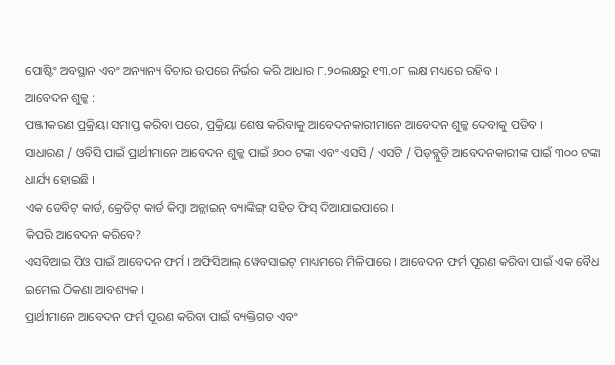ପୋଷ୍ଟିଂ ଅବସ୍ଥାନ ଏବଂ ଅନ୍ୟାନ୍ୟ ବିଚାର ଉପରେ ନିର୍ଭର କରି ଆଧାର ୮.୨୦ଲକ୍ଷରୁ ୧୩.୦୮ ଲକ୍ଷ ମଧ୍ୟରେ ରହିବ ।
ଆବେଦନ ଶୁଳ୍କ :
ପଞ୍ଜୀକରଣ ପ୍ରକ୍ରିୟା ସମାପ୍ତ କରିବା ପରେ, ପ୍ରକ୍ରିୟା ଶେଷ କରିବାକୁ ଆବେଦନକାରୀମାନେ ଆବେଦନ ଶୁଳ୍କ ଦେବାକୁ ପଡିବ ।
ସାଧାରଣ / ଓବିସି ପାଇଁ ପ୍ରାର୍ଥୀମାନେ ଆବେଦନ ଶୁଳ୍କ ପାଇଁ ୬୦୦ ଟଙ୍କା ଏବଂ ଏସସି / ଏସଟି / ପିଡ଼ବ୍ଲୁଡ଼ି ଆବେଦନକାରୀଙ୍କ ପାଇଁ ୩୦୦ ଟଙ୍କା ଧାର୍ଯ୍ୟ ହୋଇଛି ।
ଏକ ଡେବିଟ୍ କାର୍ଡ, କ୍ରେଡିଟ୍ କାର୍ଡ କିମ୍ବା ଅନ୍ଲାଇନ୍ ବ୍ୟାଙ୍କିଙ୍ଗ୍ ସହିତ ଫିସ୍ ଦିଆଯାଇପାରେ ।
କିପରି ଆବେଦନ କରିବେ?
ଏସବିଆଇ ପିଓ ପାଇଁ ଆବେଦନ ଫର୍ମ । ଅଫିସିଆଲ୍ ୱେବସାଇଟ୍ ମାଧ୍ୟମରେ ମିଳିପାରେ । ଆବେଦନ ଫର୍ମ ପୂରଣ କରିବା ପାଇଁ ଏକ ବୈଧ ଇମେଲ ଠିକଣା ଆବଶ୍ୟକ ।
ପ୍ରାର୍ଥୀମାନେ ଆବେଦନ ଫର୍ମ ପୂରଣ କରିବା ପାଇଁ ବ୍ୟକ୍ତିଗତ ଏବଂ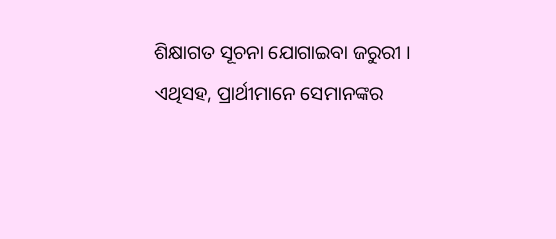ଶିକ୍ଷାଗତ ସୂଚନା ଯୋଗାଇବା ଜରୁରୀ ।
ଏଥିସହ, ପ୍ରାର୍ଥୀମାନେ ସେମାନଙ୍କର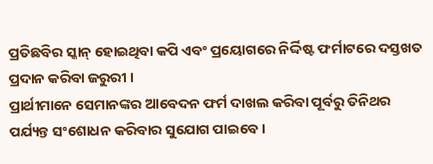ପ୍ରତିଛବିର ସ୍କାନ୍ ହୋଇଥିବା କପି ଏବଂ ପ୍ରୟୋଗରେ ନିର୍ଦ୍ଦିଷ୍ଟ ଫର୍ମାଟରେ ଦସ୍ତଖତ ପ୍ରଦାନ କରିବା ଜରୁରୀ ।
ପ୍ରାର୍ଥୀମାନେ ସେମାନଙ୍କର ଆବେଦନ ଫର୍ମ ଦାଖଲ କରିବା ପୂର୍ବରୁ ତିନିଥର ପର୍ଯ୍ୟନ୍ତ ସଂଶୋଧନ କରିବାର ସୁଯୋଗ ପାଇବେ ।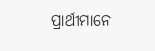ପ୍ରାର୍ଥୀମାନେ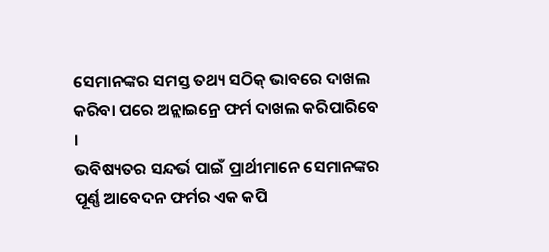ସେମାନଙ୍କର ସମସ୍ତ ତଥ୍ୟ ସଠିକ୍ ଭାବରେ ଦାଖଲ କରିବା ପରେ ଅନ୍ଲାଇନ୍ରେ ଫର୍ମ ଦାଖଲ କରିପାରିବେ ।
ଭବିଷ୍ୟତର ସନ୍ଦର୍ଭ ପାଇଁ ପ୍ରାର୍ଥୀମାନେ ସେମାନଙ୍କର ପୂର୍ଣ୍ଣ ଆବେଦନ ଫର୍ମର ଏକ କପି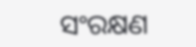ସଂରକ୍ଷଣ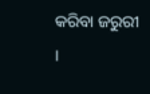କରିବା ଜରୁରୀ ।